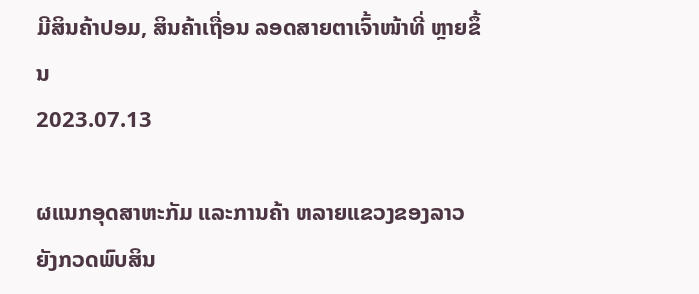ມີສິນຄ້າປອມ, ສິນຄ້າເຖື່ອນ ລອດສາຍຕາເຈົ້າໜ້າທີ່ ຫຼາຍຂຶ້ນ
2023.07.13

ຜແນກອຸດສາຫະກັມ ແລະການຄ້າ ຫລາຍແຂວງຂອງລາວ ຍັງກວດພົບສິນ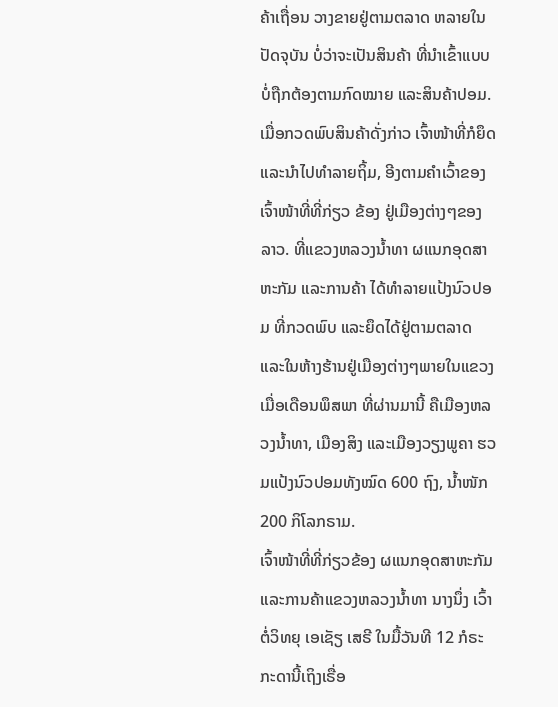ຄ້າເຖື່ອນ ວາງຂາຍຢູ່ຕາມຕລາດ ຫລາຍໃນປັດຈຸບັນ ບໍ່ວ່າຈະເປັນສິນຄ້າ ທີ່ນໍາເຂົ້າແບບບໍ່ຖືກຕ້ອງຕາມກົດໝາຍ ແລະສິນຄ້າປອມ. ເມື່ອກວດພົບສິນຄ້າດັ່ງກ່າວ ເຈົ້າໜ້າທີ່ກໍຍຶດ ແລະນໍາໄປທໍາລາຍຖິ້ມ, ອີງຕາມຄໍາເວົ້າຂອງເຈົ້າໜ້າທີ່ທີ່ກ່ຽວ ຂ້ອງ ຢູ່ເມືອງຕ່າງໆຂອງລາວ. ທີ່ແຂວງຫລວງນໍ້າທາ ຜແນກອຸດສາຫະກັມ ແລະການຄ້າ ໄດ້ທໍາລາຍແປ້ງນົວປອມ ທີ່ກວດພົບ ແລະຍຶດໄດ້ຢູ່ຕາມຕລາດ ແລະໃນຫ້າງຮ້ານຢູ່ເມືອງຕ່າງໆພາຍໃນແຂວງ ເມື່ອເດືອນພຶສພາ ທີ່ຜ່ານມານີ້ ຄືເມືອງຫລວງນໍ້າທາ, ເມືອງສິງ ແລະເມືອງວຽງພູຄາ ຮວມແປ້ງນົວປອມທັງໝົດ 600 ຖົງ, ນໍ້າໜັກ 200 ກິໂລກຣາມ.
ເຈົ້າໜ້າທີ່ທີ່ກ່ຽວຂ້ອງ ຜແນກອຸດສາຫະກັມ ແລະການຄ້າແຂວງຫລວງນໍ້າທາ ນາງນຶ່ງ ເວົ້າຕໍ່ວິທຍຸ ເອເຊັຽ ເສຣີ ໃນມື້ວັນທີ 12 ກໍຣະກະດານີ້ເຖິງເຣື່ອ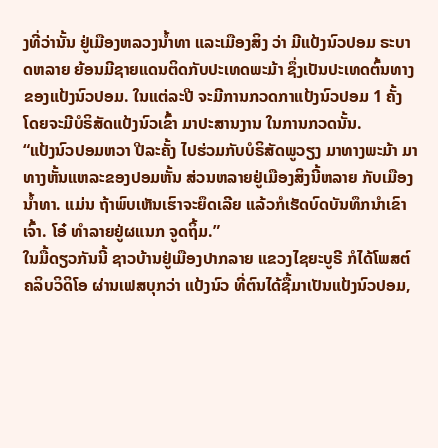ງທີ່ວ່ານັ້ນ ຢູ່ເມືອງຫລວງນໍ້າທາ ແລະເມືອງສິງ ວ່າ ມີແປ້ງນົວປອມ ຣະບາດຫລາຍ ຍ້ອນມີຊາຍແດນຕິດກັບປະເທດພະມ້າ ຊຶ່ງເປັນປະເທດຕົ້ນທາງ ຂອງແປ້ງນົວປອມ. ໃນແຕ່ລະປີ ຈະມີການກວດກາແປ້ງນົວປອມ 1 ຄັ້ງ ໂດຍຈະມີບໍຣິສັດແປ້ງນົວເຂົ້າ ມາປະສານງານ ໃນການກວດນັ້ນ.
“ແປ້ງນົວປອມຫວາ ປີລະຄັ້ງ ໄປຮ່ວມກັບບໍຣິສັດພູວຽງ ມາທາງພະມ້າ ມາທາງຫັ້ນແຫລະຂອງປອມຫັ້ນ ສ່ວນຫລາຍຢູ່ເມືອງສິງນີ້ຫລາຍ ກັບເມືອງນໍ້າທາ. ແມ່ນ ຖ້າພົບເຫັນເຮົາຈະຍຶດເລີຍ ແລ້ວກໍເຮັດບົດບັນທຶກນໍາເຂົາເຈົ້າ. ໂອ໋ ທໍາລາຍຢູ່ຜແນກ ຈູດຖິ້ມ.”
ໃນມື້ດຽວກັນນີ້ ຊາວບ້ານຢູ່ເມືອງປາກລາຍ ແຂວງໄຊຍະບູຣີ ກໍໄດ້ໂພສຕ໌ ຄລິບວິດິໂອ ຜ່ານເຟສບຸກວ່າ ແປ້ງນົວ ທີ່ຕົນໄດ້ຊື້ມາເປັນແປ້ງນົວປອມ,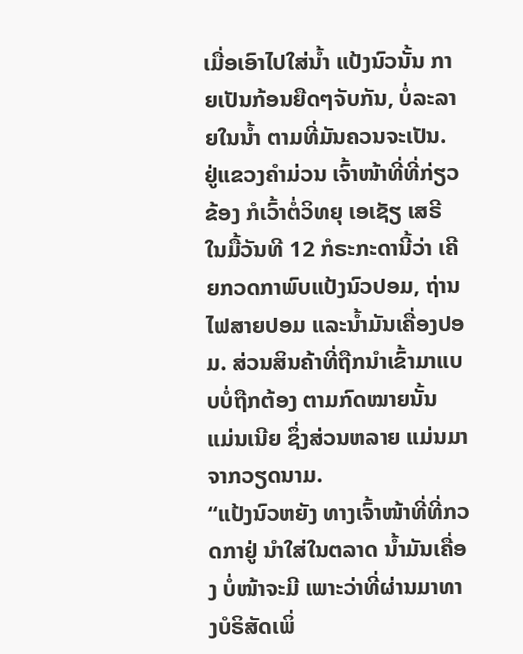ເມື່ອເອົາໄປໃສ່ນໍ້າ ແປ້ງນົວນັ້ນ ກາຍເປັນກ້ອນຍືດໆຈັບກັນ, ບໍ່ລະລາຍໃນນໍ້າ ຕາມທີ່ມັນຄວນຈະເປັນ.
ຢູ່ແຂວງຄໍາມ່ວນ ເຈົ້າໜ້າທີ່ທີ່ກ່ຽວຂ້ອງ ກໍເວົ້າຕໍ່ວິທຍຸ ເອເຊັຽ ເສຣີ ໃນມື້ວັນທີ 12 ກໍຣະກະດານີ້ວ່າ ເຄີຍກວດກາພົບແປ້ງນົວປອມ, ຖ່ານໄຟສາຍປອມ ແລະນໍ້າມັນເຄື່ອງປອມ. ສ່ວນສິນຄ້າທີ່ຖືກນໍາເຂົ້າມາແບບບໍ່ຖືກຕ້ອງ ຕາມກົດໝາຍນັ້ນ ແມ່ນເນີຍ ຊຶ່ງສ່ວນຫລາຍ ແມ່ນມາຈາກວຽດນາມ.
“ແປ້ງນົວຫຍັງ ທາງເຈົ້າໜ້າທີ່ທີ່ກວດກາຢູ່ ນໍາໃສ່ໃນຕລາດ ນໍ້າມັນເຄື່ອງ ບໍ່ໜ້າຈະມີ ເພາະວ່າທີ່ຜ່ານມາທາງບໍຣິສັດເພິ່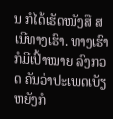ນ ກໍໄດ້ເຮັດໜັງສື ສເນີທາງເຮົາ. ທາງເຮົາກໍມີເປົ້າໝາຍ ລົງກວດ ຄັນວ່າປະເພດເບັຽຫຍັງກໍ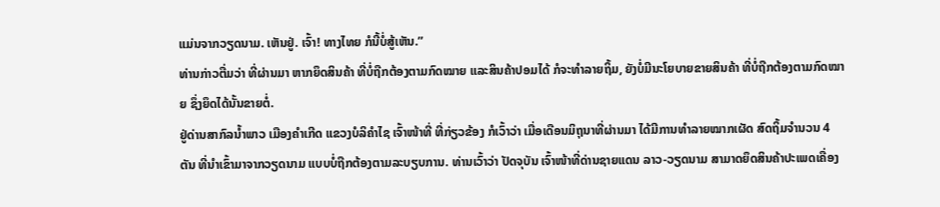ແມ່ນຈາກວຽດນາມ. ເຫັນຢູ່. ເຈົ້າ! ທາງໄທຍ ກໍນີ້ບໍ່ສູ້ເຫັນ.”
ທ່ານກ່າວຕື່ມວ່າ ທີ່ຜ່ານມາ ຫາກຍຶດສິນຄ້າ ທີ່ບໍ່ຖືກຕ້ອງຕາມກົດໝາຍ ແລະສິນຄ້າປອມໄດ້ ກໍຈະທໍາລາຍຖິ້ມ, ຍັງບໍ່ມີນະໂຍບາຍຂາຍສິນຄ້າ ທີ່ບໍ່ຖືກຕ້ອງຕາມກົດໝາຍ ຊຶ່ງຍຶດໄດ້ນັ້ນຂາຍຕໍ່.
ຢູ່ດ່ານສາກົລນໍ້າພາວ ເມືອງຄໍາເກີດ ແຂວງບໍລິຄໍາໄຊ ເຈົ້າໜ້າທີ່ ທີ່ກ່ຽວຂ້ອງ ກໍເວົ້າວ່າ ເມື່ອເດືອນມິຖຸນາທີ່ຜ່ານມາ ໄດ້ມີການທໍາລາຍໝາກເຜັດ ສົດຖິ້ມຈໍານວນ 4 ຕັນ ທີ່ນໍາເຂົ້າມາຈາກວຽດນາມ ແບບບໍ່ຖືກຕ້ອງຕາມລະບຽບການ. ທ່ານເວົ້າວ່າ ປັດຈຸບັນ ເຈົ້າໜ້າທີ່ດ່ານຊາຍແດນ ລາວ-ວຽດນາມ ສາມາດຍຶດສິນຄ້າປະເພດເຄື່ອງ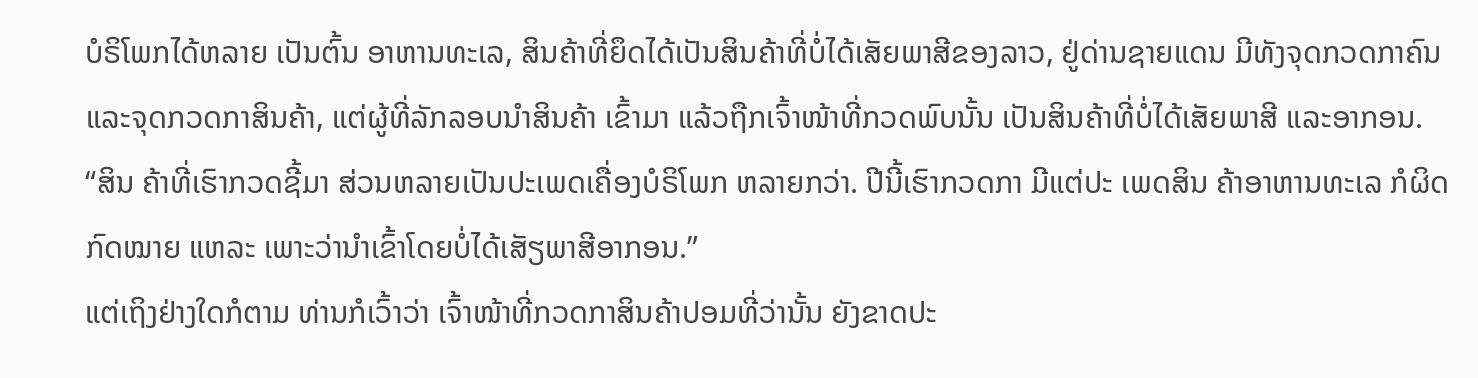ບໍຣິໂພກໄດ້ຫລາຍ ເປັນຕົ້ນ ອາຫານທະເລ, ສິນຄ້າທີ່ຍຶດໄດ້ເປັນສິນຄ້າທີ່ບໍ່ໄດ້ເສັຍພາສີຂອງລາວ, ຢູ່ດ່ານຊາຍແດນ ມີທັງຈຸດກວດກາຄົນ ແລະຈຸດກວດກາສິນຄ້າ, ແຕ່ຜູ້ທີ່ລັກລອບນໍາສິນຄ້າ ເຂົ້າມາ ແລ້ວຖືກເຈົ້າໜ້າທີ່ກວດພົບນັ້ນ ເປັນສິນຄ້າທີ່ບໍ່ໄດ້ເສັຍພາສີ ແລະອາກອນ.
“ສິນ ຄ້າທີ່ເຮົາກວດຊີ້ມາ ສ່ວນຫລາຍເປັນປະເພດເຄື່ອງບໍຣິໂພກ ຫລາຍກວ່າ. ປີນີ້ເຮົາກວດກາ ມີແຕ່ປະ ເພດສິນ ຄ້າອາຫານທະເລ ກໍຜິດກົດໝາຍ ແຫລະ ເພາະວ່ານໍາເຂົ້າໂດຍບໍ່ໄດ້ເສັຽພາສີອາກອນ.”
ແຕ່ເຖິງຢ່າງໃດກໍຕາມ ທ່ານກໍເວົ້າວ່າ ເຈົ້າໜ້າທີ່ກວດກາສິນຄ້າປອມທີ່ວ່ານັ້ນ ຍັງຂາດປະ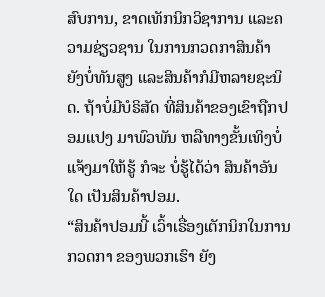ສົບການ, ຂາດເທັກນິກວິຊາການ ແລະຄວາມຊ່ຽວຊານ ໃນການກວດກາສິນຄ້າ ຍັງບໍ່ທັນສູງ ແລະສິນຄ້າກໍມີຫລາຍຊະນິດ. ຖ້າບໍ່ມີບໍຣິສັດ ທີ່ສິນຄ້າຂອງເຂົາຖືກປອມແປງ ມາພົວພັນ ຫລືທາງຂັ້ນເທິງບໍ່ແຈ້ງມາໃຫ້ຮູ້ ກໍຈະ ບໍ່ຮູ້ໄດ້ວ່າ ສິນຄ້າອັນໃດ ເປັນສິນຄ້າປອມ.
“ສິນຄ້າປອມນີ້ ເວົ້າເຣື່ອງເຕັກນິກໃນການກວດກາ ຂອງພວກເຮົາ ຍັງ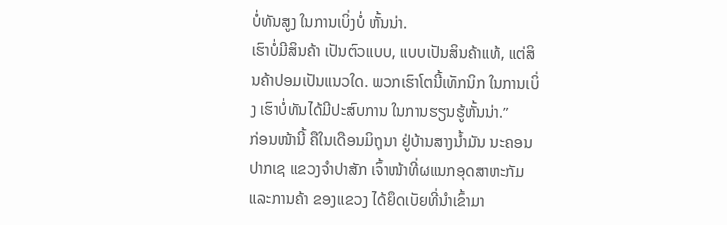ບໍ່ທັນສູງ ໃນການເບິ່ງບໍ່ ຫັ້ນນ່າ.
ເຮົາບໍ່ມີສິນຄ້າ ເປັນຕົວແບບ, ແບບເປັນສິນຄ້າແທ້, ແຕ່ສິນຄ້າປອມເປັນແນວໃດ. ພວກເຮົາໂຕນີ້ເທັກນິກ ໃນການເບິ່ງ ເຮົາບໍ່ທັນໄດ້ມີປະສົບການ ໃນການຮຽນຮູ້ຫັ້ນນ່າ.”
ກ່ອນໜ້ານີ້ ຄືໃນເດືອນມິຖຸນາ ຢູ່ບ້ານສາງນໍ້າມັນ ນະຄອນປາກເຊ ແຂວງຈໍາປາສັກ ເຈົ້າໜ້າທີ່ຜແນກອຸດສາຫະກັມ ແລະການຄ້າ ຂອງແຂວງ ໄດ້ຍຶດເບັຍທີ່ນໍາເຂົ້າມາ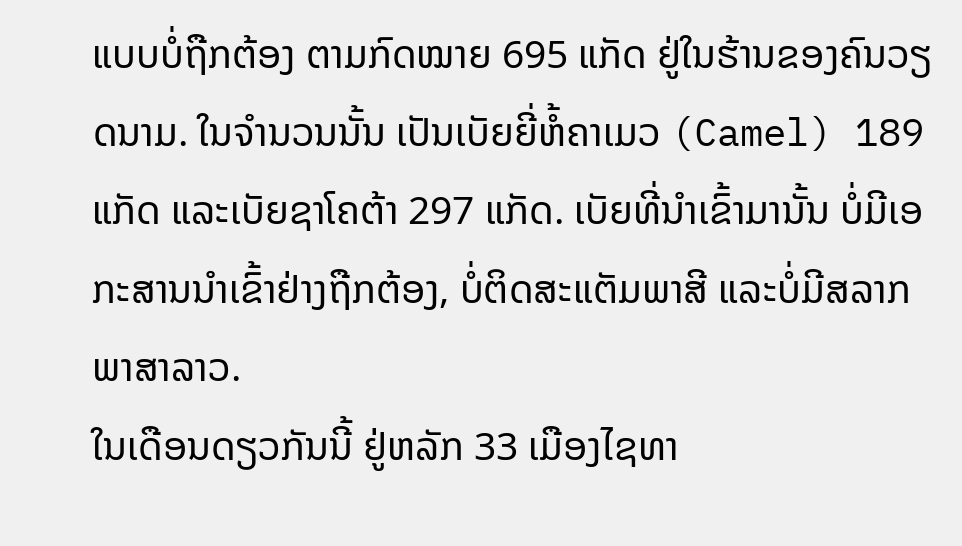ແບບບໍ່ຖືກຕ້ອງ ຕາມກົດໝາຍ 695 ແກັດ ຢູ່ໃນຮ້ານຂອງຄົນວຽດນາມ. ໃນຈໍານວນນັ້ນ ເປັນເບັຍຍີ່ຫໍ້ຄາເມວ (Camel) 189 ແກັດ ແລະເບັຍຊາໂຄຕ້າ 297 ແກັດ. ເບັຍທີ່ນໍາເຂົ້າມານັ້ນ ບໍ່ມີເອກະສານນໍາເຂົ້າຢ່າງຖືກຕ້ອງ, ບໍ່ຕິດສະແຕັມພາສີ ແລະບໍ່ມີສລາກພາສາລາວ.
ໃນເດືອນດຽວກັນນີ້ ຢູ່ຫລັກ 33 ເມືອງໄຊທາ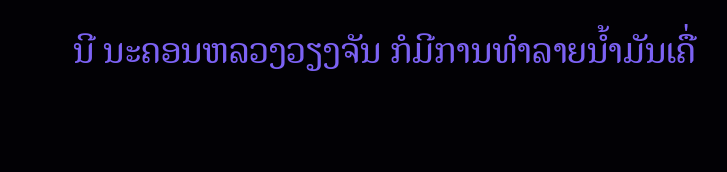ນີ ນະຄອນຫລວງວຽງຈັນ ກໍມີການທໍາລາຍນໍ້າມັນເຄື່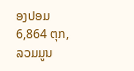ອງປອມ 6,864 ຕຸກ, ລວມມູນ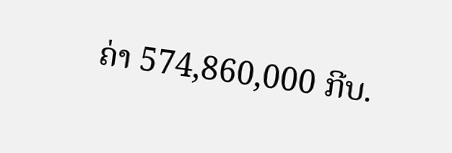ຄ່າ 574,860,000 ກີບ.